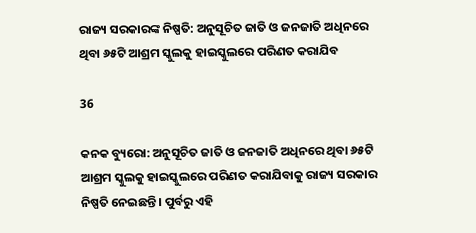ରାଜ୍ୟ ସରକାରଙ୍କ ନିଷ୍ପତି: ଅନୁସୂଚିତ ଜାତି ଓ ଜନଜାତି ଅଧିନରେ ଥିବା ୬୫ଟି ଆଶ୍ରମ ସ୍କୁଲକୁ ହାଇସ୍କୁଲରେ ପରିଣତ କରାଯିବ

36

କନକ ବ୍ୟୁରୋ: ଅନୁସୂଚିତ ଜାତି ଓ ଜନଜାତି ଅଧିନରେ ଥିବା ୬୫ଟି ଆଶ୍ରମ ସ୍କୁଲକୁ ହାଇସ୍କୁଲରେ ପରିଣତ କରାଯିବାକୁ ରାଜ୍ୟ ସରକାର ନିଷ୍ପତି ନେଇଛନ୍ତି । ପୁର୍ବରୁ ଏହି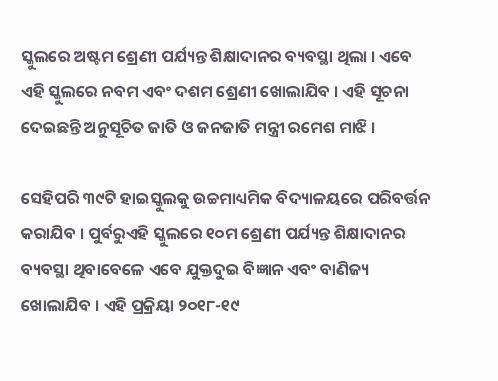ସ୍କୁଲରେ ଅଷ୍ଟମ ଶ୍ରେଣୀ ପର୍ଯ୍ୟନ୍ତ ଶିକ୍ଷାଦାନର ବ୍ୟବସ୍ଥା ଥିଲା । ଏବେ ଏହି ସ୍କୁଲରେ ନବମ ଏବଂ ଦଶମ ଶ୍ରେଣୀ ଖୋଲାଯିବ । ଏହି ସୂଚନା ଦେଇଛନ୍ତି ଅନୁସୂଚିତ ଜାତି ଓ ଜନଜାତି ମନ୍ତ୍ରୀ ରମେଶ ମାଝି ।

ସେହିପରି ୩୯ଟି ହାଇସ୍କୁଲକୁ ଉଚ୍ଚମାଧ୍ୟମିକ ବିଦ୍ୟାଳୟରେ ପରିବର୍ତ୍ତନ କରାଯିବ । ପୁର୍ବରୁଏହି ସ୍କୁଲରେ ୧୦ମ ଶ୍ରେଣୀ ପର୍ଯ୍ୟନ୍ତ ଶିକ୍ଷାଦାନର ବ୍ୟବସ୍ଥା ଥିବାବେଳେ ଏବେ ଯୁକ୍ତଦୁଇ ବିଜ୍ଞାନ ଏବଂ ବାଣିଜ୍ୟ ଖୋଲାଯିବ । ଏହି ପ୍ରକ୍ରିୟା ୨୦୧୮-୧୯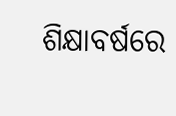ଶିକ୍ଷାବର୍ଷରେ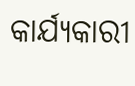କାର୍ଯ୍ୟକାରୀ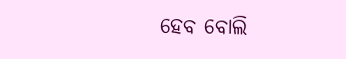ହେବ ବୋଲି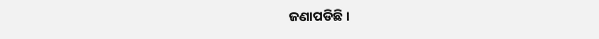ଜଣାପଡିଛି ।